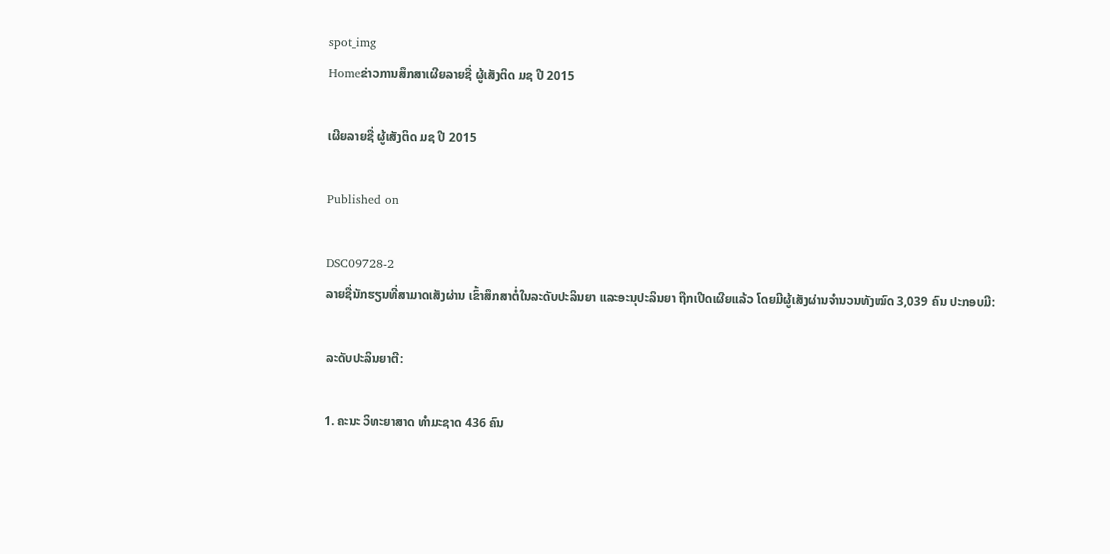spot_img
Homeຂ່າວການສຶກສາເຜີຍລາຍຊື່ ຜູ້ເສັງຕິດ ມຊ ປີ 2015

ເຜີຍລາຍຊື່ ຜູ້ເສັງຕິດ ມຊ ປີ 2015

Published on

DSC09728-2
ລາຍຊື່ນັກຮຽນທີ່ສາມາດເສັງຜ່ານ ເຂົ້າສຶກສາຕໍ່ໃນລະດັບປະລິນຍາ ແລະອະນຸປະລິນຍາ ຖືກເປີດເຜີຍແລ້ວ ໂດຍມີຜູ້ເສັງຜ່ານຈຳນວນທັງໝົດ 3,039 ຄົນ ປະກອບມີ:

ລະດັບປະລິນຍາຕີ:

1. ຄະນະ ວິທະຍາສາດ ທຳມະຊາດ 436 ຄົນ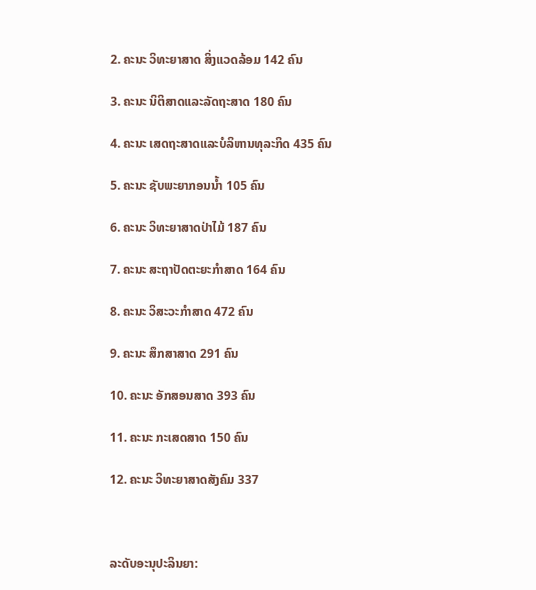2. ຄະນະ ວິທະຍາສາດ ສິ່ງແວດລ້ອມ 142 ຄົນ

3. ຄະນະ ນິຕິສາດແລະລັດຖະສາດ 180 ຄົນ

4. ຄະນະ ເສດຖະສາດແລະບໍລິຫານທຸລະກິດ 435 ຄົນ

5. ຄະນະ ຊັບພະຍາກອນນ້ຳ 105 ຄົນ

6. ຄະນະ ວິທະຍາສາດປ່າໄມ້ 187 ຄົນ

7. ຄະນະ ສະຖາປັດຕະຍະກຳສາດ 164 ຄົນ

8. ຄະນະ ວິສະວະກຳສາດ 472 ຄົນ

9. ຄະນະ ສຶກສາສາດ 291 ຄົນ

10. ຄະນະ ອັກສອນສາດ 393 ຄົນ

11. ຄະນະ ກະເສດສາດ 150 ຄົນ

12. ຄະນະ ວິທະຍາສາດສັງຄົມ 337



ລະດັບອະນຸປະລິນຍາ: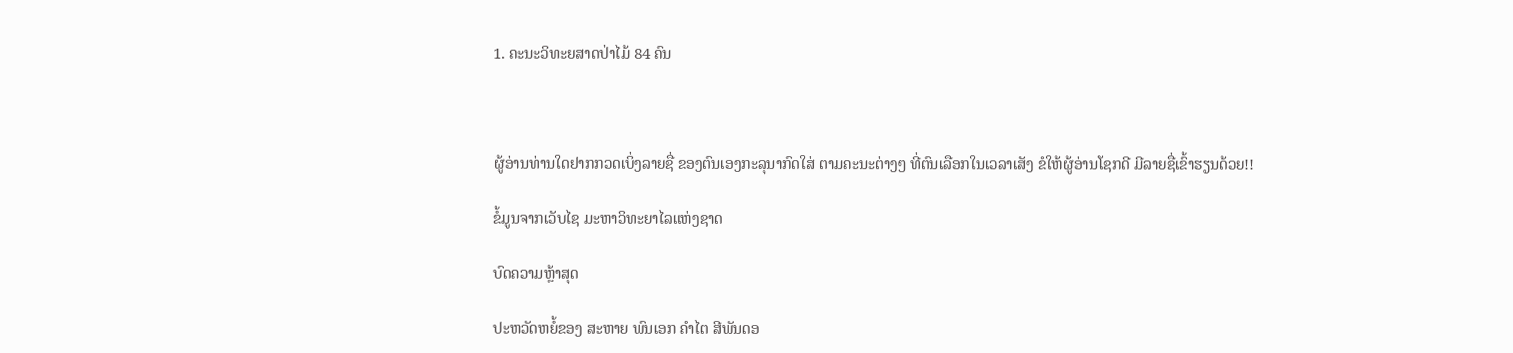1. ຄະນະວິທະຍສາດປ່າໄມ້ 84 ຄົນ



ຜູ້ອ່ານທ່ານໃດຢາກກວດເບິ່ງລາຍຊື່ ຂອງຕົນເອງກະລຸນາກົດໃສ່ ຕາມຄະນະຕ່າງໆ ທີ່ຕົນເລືອກໃນເວລາເສັງ ຂໍໃຫ້ຜູ້ອ່ານໂຊກດີ ມີລາຍຊື່ເຂົ້າຮຽນດ້ວຍ!!

ຂໍ້ມູນຈາກເວັບໄຊ ມະຫາວິທະຍາໄລແຫ່ງຊາດ

ບົດຄວາມຫຼ້າສຸດ

ປະຫວັດຫຍໍ້ຂອງ ສະຫາຍ ພົນເອກ ຄຳໄຕ ສີພັນດອ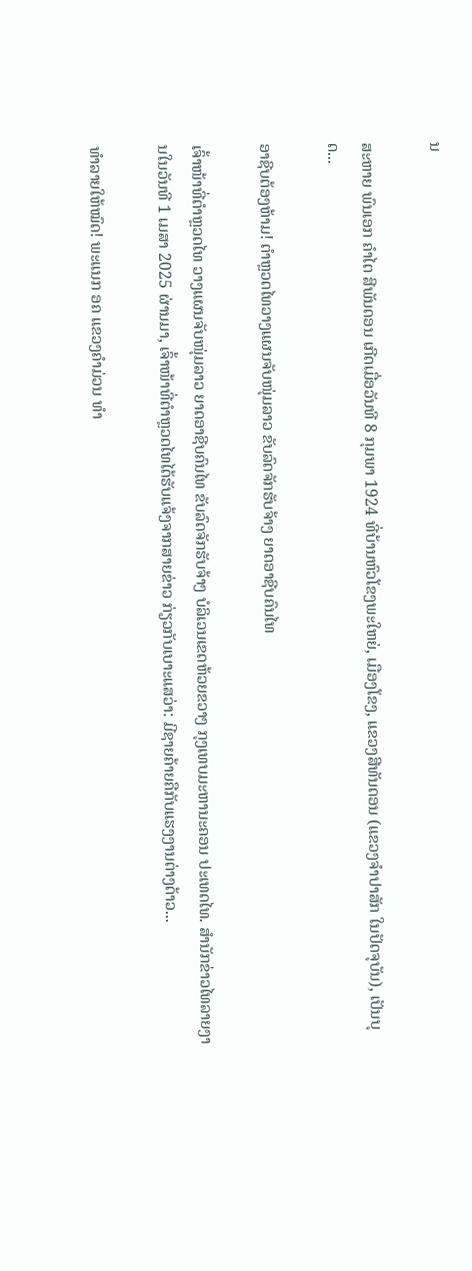ນ

ສະຫາຍ ພົນເອກ ຄຳໄຕ ສີພັນດອນ ເກີດເມື່ອວັນທີ 8 ກຸມພາ 1924 ທີ່ບ້ານຫົວໂຂງພະໃຫຍ່, ເມືອງໂຂງ, ແຂວງສີທັນດອນ (ແຂວງຈຳປາສັກ ໃນປັດຈຸບັນ), ເປັນບຸດ...

ອາຊີບຕ້ອງຫ້າມ! ຕຳຫຼວດໄທວາງແຜນຈັບໜຸ່ມລາວ ຂັບລົດຈັກຮັບຈ້າງ ຍາດອາຊີບຄົນໄທ

ເຈົ້າໜ້າທີ່ຕຳຫຼວດໄທ ວາງແຜນຈັບໜຸ່ມລາວ ຍາດອາຊີບຄົນໄທ ຂັບລົດຈັກຮັບຈ້າງ ບໍລິເວນເຂດຫ້ວຍຂວາງ ກຸງເທບມະຫານະຄອນ ປະເທດໄທ. ສຳນັກຂ່າວໄທລາຍງານໃນວັນທີ 1 ເມສາ 2025 ຜ່ານມາ, ເຈົ້າໜ້າທີ່ຕຳຫຼວດໄທໄດ້ຮັບແຈ້ງຈາກສາຍຂ່າວ ກ່ຽວກັບເບາະແສວ່າ: ມີຊາຍຄ້າຍຄືກັບແຮງງານຕ່າງດ້າວ...

ທຳລາຍໃຫ້ໝົດ! ພະແນກ ອຄ ແຂວງຄຳມ່ວນ ທຳ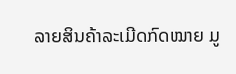ລາຍສິນຄ້າລະເມີດກົດໝາຍ ມູ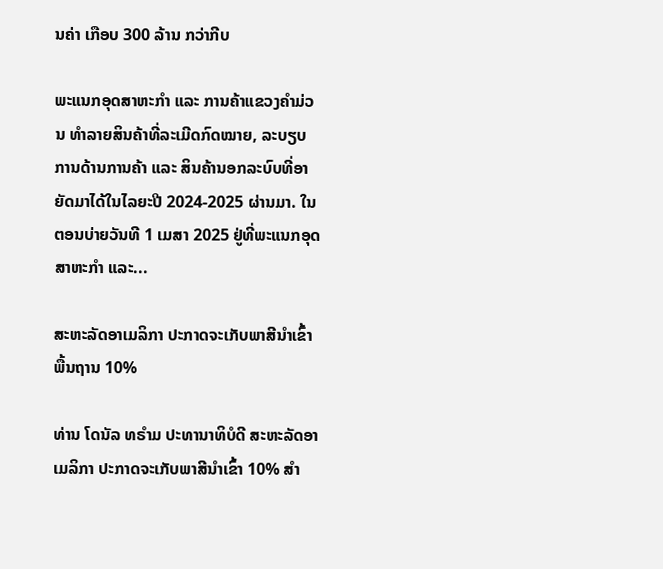ນຄ່າ ເກືອບ 300 ລ້ານ ກວ່າກີບ

ພະແນກອຸດສາຫະກຳ ແລະ ການຄ້າແຂວງຄຳມ່ວນ ທຳລາຍສິນຄ້າທີ່ລະເມີດກົດໝາຍ, ລະບຽບການດ້ານການຄ້າ ແລະ ສິນຄ້ານອກລະບົບທີ່ອາຍັດມາໄດ້ໃນໄລຍະປີ 2024-2025 ຜ່ານມາ. ໃນຕອນບ່າຍວັນທີ 1 ເມສາ 2025 ຢູ່ທີ່ພະແນກອຸດສາຫະກໍາ ແລະ...

ສະຫະລັດອາເມລິກາ ປະກາດຈະເກັບພາສີນຳເຂົ້າພື້ນຖານ 10%

ທ່ານ ໂດນັລ ທຣຳມ ປະທານາທິບໍດີ ສະຫະລັດອາເມລິກາ ປະກາດຈະເກັບພາສີນຳເຂົ້າ 10% ສຳ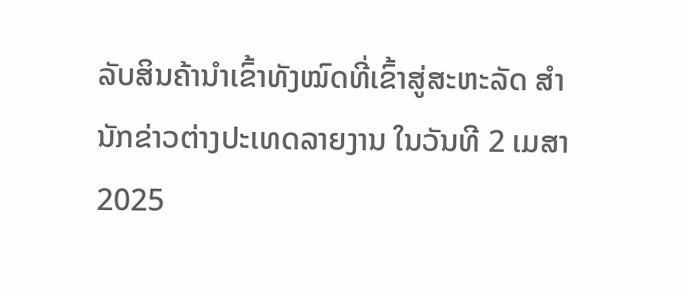ລັບສິນຄ້ານຳເຂົ້າທັງໝົດທີ່ເຂົ້າສູ່ສະຫະລັດ ສຳນັກຂ່າວຕ່າງປະເທດລາຍງານ ໃນວັນທີ 2 ເມສາ 2025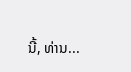ນີ້, ທ່ານ...